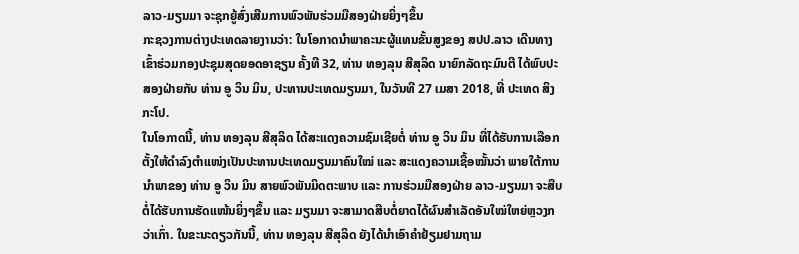ລາວ-ມຽນມາ ຈະຊຸກຍູ້ສົ່ງເສີມການພົວພັນຮ່ວມມືສອງຝ່າຍຍິ່ງໆຂຶ້ນ
ກະຊວງການຕ່າງປະເທດລາຍງານວ່າ: ໃນໂອກາດນໍາພາຄະນະຜູ້ແທນຂັ້ນສູງຂອງ ສປປ.ລາວ ເດີນທາງເຂົ້າຮ່ວມກອງປະຊຸມສຸດຍອດອາຊຽນ ຄັ້ງທີ 32, ທ່ານ ທອງລຸນ ສີສຸລິດ ນາຍົກລັດຖະມົນຕີ ໄດ້ພົບປະສອງຝ່າຍກັບ ທ່ານ ອູ ວິນ ມິນ, ປະທານປະເທດມຽນມາ, ໃນວັນທີ 27 ເມສາ 2018, ທີ່ ປະເທດ ສິງກະໂປ.
ໃນໂອກາດນີ້, ທ່ານ ທອງລຸນ ສີສຸລິດ ໄດ້ສະແດງຄວາມຊົມເຊີຍຕໍ່ ທ່ານ ອູ ວິນ ມິນ ທີ່ໄດ້ຮັບການເລືອກຕັ້ງໃຫ້ດໍາລົງຕໍາແໜ່ງເປັນປະທານປະເທດມຽນມາຄົນໃໝ່ ແລະ ສະແດງຄວາມເຊື້ອໝັ້ນວ່າ ພາຍໃຕ້ການນໍາພາຂອງ ທ່ານ ອູ ວິນ ມິນ ສາຍພົວພັນມິດຕະພາບ ແລະ ການຮ່ວມມືສອງຝ່າຍ ລາວ-ມຽນມາ ຈະສືບຕໍ່ໄດ້ຮັບການຮັດແໜ້ນຍິ່ງໆຂຶ້ນ ແລະ ມຽນມາ ຈະສາມາດສືບຕໍ່ຍາດໄດ້ຜົນສໍາເລັດອັນໃໝ່ໃຫຍ່ຫຼວງກວ່າເກົ່າ. ໃນຂະນະດຽວກັນນີ້, ທ່ານ ທອງລຸນ ສີສຸລິດ ຍັງໄດ້ນໍາເອົາຄໍາຢ້ຽມຢາມຖາມ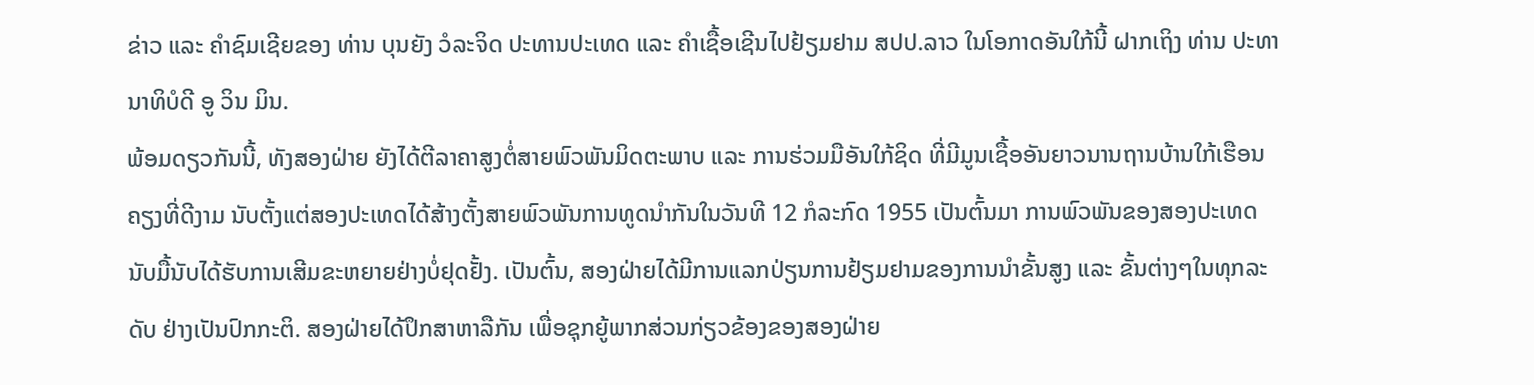ຂ່າວ ແລະ ຄໍາຊົມເຊີຍຂອງ ທ່ານ ບຸນຍັງ ວໍລະຈິດ ປະທານປະເທດ ແລະ ຄຳເຊື້ອເຊີນໄປຢ້ຽມຢາມ ສປປ.ລາວ ໃນໂອກາດອັນໃກ້ນີ້ ຝາກເຖິງ ທ່ານ ປະທານາທິບໍດີ ອູ ວິນ ມິນ.
ພ້ອມດຽວກັນນີ້, ທັງສອງຝ່າຍ ຍັງໄດ້ຕີລາຄາສູງຕໍ່ສາຍພົວພັນມິດຕະພາບ ແລະ ການຮ່ວມມືອັນໃກ້ຊິດ ທີ່ມີມູນເຊື້ອອັນຍາວນານຖານບ້ານໃກ້ເຮືອນຄຽງທີ່ດີງາມ ນັບຕັ້ງແຕ່ສອງປະເທດໄດ້ສ້າງຕັ້ງສາຍພົວພັນການທູດນໍາກັນໃນວັນທີ 12 ກໍລະກົດ 1955 ເປັນຕົ້ນມາ ການພົວພັນຂອງສອງປະເທດ ນັບມື້ນັບໄດ້ຮັບການເສີມຂະຫຍາຍຢ່າງບໍ່ຢຸດຢັ້ງ. ເປັນຕົ້ນ, ສອງຝ່າຍໄດ້ມີການແລກປ່ຽນການຢ້ຽມຢາມຂອງການນໍາຂັ້ນສູງ ແລະ ຂັ້ນຕ່າງໆໃນທຸກລະດັບ ຢ່າງເປັນປົກກະຕິ. ສອງຝ່າຍໄດ້ປຶກສາຫາລືກັນ ເພື່ອຊຸກຍູ້ພາກສ່ວນກ່ຽວຂ້ອງຂອງສອງຝ່າຍ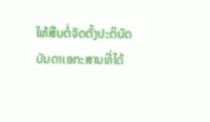ໃຫ້ສືບຕໍ່ຈັດຕັ້ງປະຕິບັດບັນດາເອກະສານທີ່ໄດ້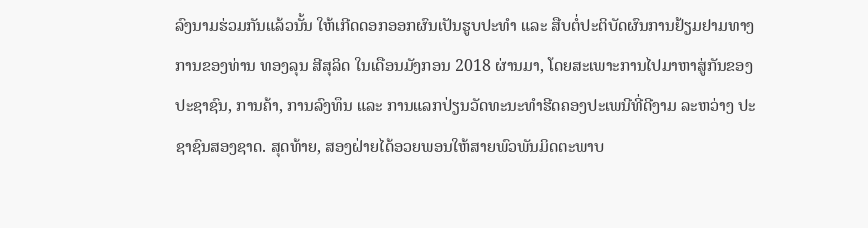ລົງນາມຮ່ວມກັນແລ້ວນັ້ນ ໃຫ້ເກີດດອກອອກຜົນເປັນຮູບປະທໍາ ແລະ ສືບຕໍ່ປະຕິບັດຜົນການຢ້ຽມຢາມທາງການຂອງທ່ານ ທອງລຸນ ສີສຸລິດ ໃນເດືອນມັງກອນ 2018 ຜ່ານມາ, ໂດຍສະເພາະການໄປມາຫາສູ່ກັນຂອງປະຊາຊົນ, ການຄ້າ, ການລົງທຶນ ແລະ ການແລກປ່ຽນວັດທະນະທຳຮີດຄອງປະເພນີທີ່ດີງາມ ລະຫວ່າງ ປະຊາຊົນສອງຊາດ. ສຸດທ້າຍ, ສອງຝ່າຍໄດ້ອວຍພອນໃຫ້ສາຍພົວພັນມິດຕະພາບ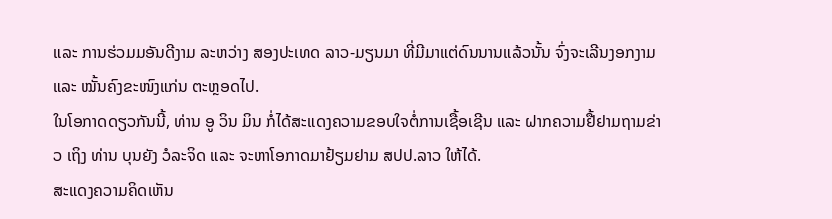ແລະ ການຮ່ວມມອັນດີງາມ ລະຫວ່າງ ສອງປະເທດ ລາວ-ມຽນມາ ທີ່ມີມາແຕ່ດົນນານແລ້ວນັ້ນ ຈົ່ງຈະເລີນງອກງາມ ແລະ ໝັ້ນຄົງຂະໜົງແກ່ນ ຕະຫຼອດໄປ.
ໃນໂອກາດດຽວກັນນີ້, ທ່ານ ອູ ວິນ ມິນ ກໍ່ໄດ້ສະແດງຄວາມຂອບໃຈຕໍ່ການເຊື້ອເຊີນ ແລະ ຝາກຄວາມຢື້ຢາມຖາມຂ່າວ ເຖິງ ທ່ານ ບຸນຍັງ ວໍລະຈິດ ແລະ ຈະຫາໂອກາດມາຢ້ຽມຢາມ ສປປ.ລາວ ໃຫ້ໄດ້.
ສະແດງຄວາມຄິດເຫັນ